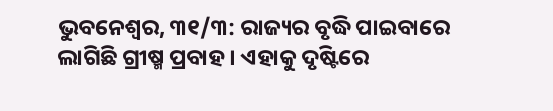ଭୁବନେଶ୍ୱର, ୩୧/୩: ରାଜ୍ୟର ବୃଦ୍ଧି ପାଇବାରେ ଲାଗିଛି ଗ୍ରୀଷ୍ମ ପ୍ରବାହ । ଏହାକୁ ଦୃଷ୍ଟିରେ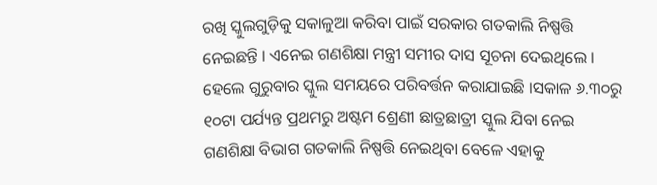ରଖି ସ୍କୁଲଗୁଡ଼ିକୁ ସକାଳୁଆ କରିବା ପାଇଁ ସରକାର ଗତକାଲି ନିଷ୍ପତ୍ତି ନେଇଛନ୍ତି । ଏନେଇ ଗଣଶିକ୍ଷା ମନ୍ତ୍ରୀ ସମୀର ଦାସ ସୂଚନା ଦେଇଥିଲେ । ହେଲେ ଗୁରୁବାର ସ୍କୁଲ ସମୟରେ ପରିବର୍ତ୍ତନ କରାଯାଇଛି ।ସକାଳ ୬.୩୦ରୁ ୧୦ଟା ପର୍ଯ୍ୟନ୍ତ ପ୍ରଥମରୁ ଅଷ୍ଟମ ଶ୍ରେଣୀ ଛାତ୍ରଛାତ୍ରୀ ସ୍କୁଲ ଯିବା ନେଇ ଗଣଶିକ୍ଷା ବିଭାଗ ଗତକାଲି ନିଷ୍ପତ୍ତି ନେଇଥିବା ବେଳେ ଏହାକୁ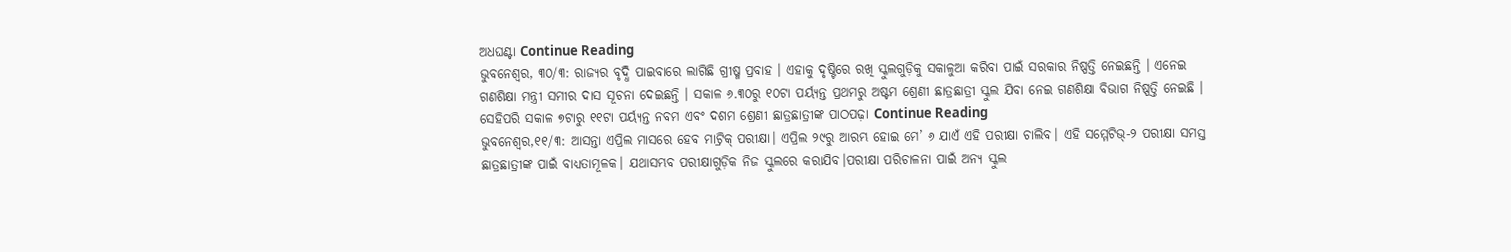ଅଧଘଣ୍ଟା Continue Reading
ଭୁବନେଶ୍ୱର, ୩୦/୩: ରାଜ୍ୟର ବୃଦ୍ଧି ପାଇବାରେ ଲାଗିଛି ଗ୍ରୀଷ୍ମ ପ୍ରବାହ । ଏହାକୁ ଦୃଷ୍ଟିରେ ରଖି ସ୍କୁଲଗୁଡ଼ିକୁ ସକାଳୁଆ କରିବା ପାଇଁ ସରକାର ନିଷ୍ପତ୍ତି ନେଇଛନ୍ତି । ଏନେଇ ଗଣଶିକ୍ଷା ମନ୍ତ୍ରୀ ସମୀର ଦାସ ସୂଚନା ଦେଇଛନ୍ତି । ସକାଳ ୬.୩୦ରୁ ୧୦ଟା ପର୍ୟ୍ୟନ୍ତ ପ୍ରଥମରୁ ଅଷ୍ଟମ ଶ୍ରେଣୀ ଛାତ୍ରଛାତ୍ରୀ ସ୍କୁଲ ଯିବା ନେଇ ଗଣଶିକ୍ଷା ବିଭାଗ ନିଷ୍ପତ୍ତି ନେଇଛି । ସେହିପରି ସକାଳ ୭ଟାରୁ ୧୧ଟା ପର୍ୟ୍ୟନ୍ତ ନବମ ଏବଂ ଦଶମ ଶ୍ରେଣୀ ଛାତ୍ରଛାତ୍ରୀଙ୍କ ପାଠପଢ଼ା Continue Reading
ଭୁବନେଶ୍ୱର,୧୧/୩: ଆସନ୍ତା ଏପ୍ରିଲ ମାସରେ ହେବ ମାଟ୍ରିକ୍ ପରୀକ୍ଷା। ଏପ୍ରିଲ ୨୯ରୁ ଆରମ୍ଭ ହୋଇ ମେ’ ୬ ଯାଏଁ ଏହି ପରୀକ୍ଷା ଚାଲିବ। ଏହି ସମ୍ମେଟିଭ୍-୨ ପରୀକ୍ଷା ସମସ୍ତ ଛାତ୍ରଛାତ୍ରୀଙ୍କ ପାଇଁ ବାଧ୍ୟତାମୂଳକ। ଯଥାସମ୍ଭବ ପରୀକ୍ଷାଗୁଡ଼ିକ ନିଜ ସ୍କୁଲରେ କରାଯିବ।ପରୀକ୍ଷା ପରିଚାଳନା ପାଇଁ ଅନ୍ୟ ସ୍କୁଲ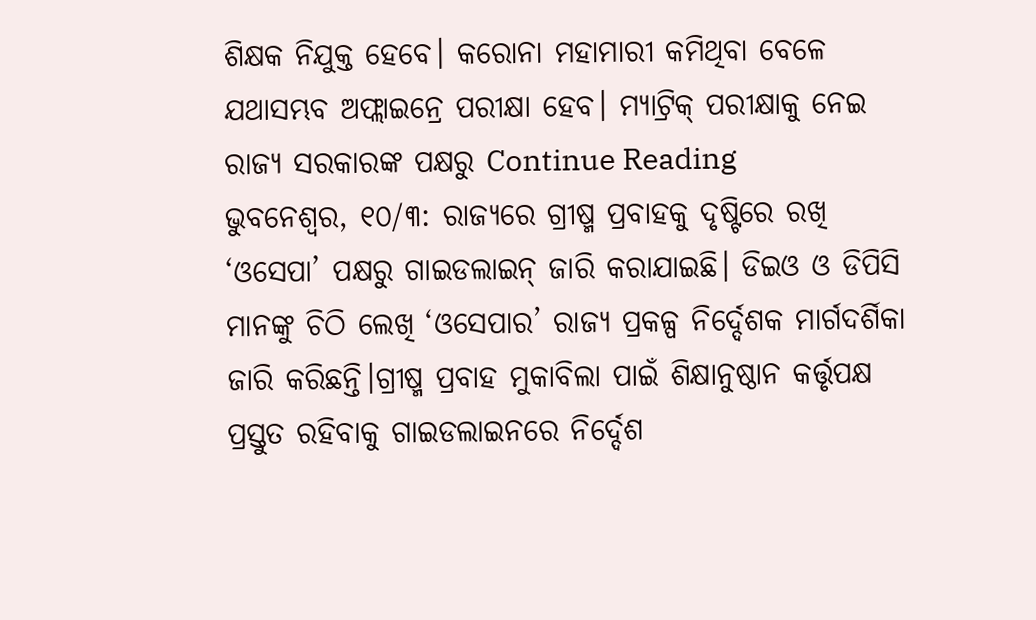ଶିକ୍ଷକ ନିଯୁକ୍ତ ହେବେ। କରୋନା ମହାମାରୀ କମିଥିବା ବେଳେ ଯଥାସମ୍ଭବ ଅଫ୍ଲାଇନ୍ରେ ପରୀକ୍ଷା ହେବ। ମ୍ୟାଟ୍ରିକ୍ ପରୀକ୍ଷାକୁ ନେଇ ରାଜ୍ୟ ସରକାରଙ୍କ ପକ୍ଷରୁ Continue Reading
ଭୁବନେଶ୍ୱର, ୧୦/୩: ରାଜ୍ୟରେ ଗ୍ରୀଷ୍ମ ପ୍ରବାହକୁ ଦୃଷ୍ଟିରେ ରଖି ‘ଓସେପା’ ପକ୍ଷରୁ ଗାଇଡଲାଇନ୍ ଜାରି କରାଯାଇଛି। ଡିଇଓ ଓ ଡିପିସି ମାନଙ୍କୁ ଚିଠି ଲେଖି ‘ଓସେପାର’ ରାଜ୍ୟ ପ୍ରକଳ୍ପ ନିର୍ଦ୍ଦେଶକ ମାର୍ଗଦର୍ଶିକା ଜାରି କରିଛନ୍ତି।ଗ୍ରୀଷ୍ମ ପ୍ରବାହ ମୁକାବିଲା ପାଇଁ ଶିକ୍ଷାନୁଷ୍ଠାନ କର୍ତ୍ତୃପକ୍ଷ ପ୍ରସ୍ତୁତ ରହିବାକୁ ଗାଇଡଲାଇନରେ ନିର୍ଦ୍ଦେଶ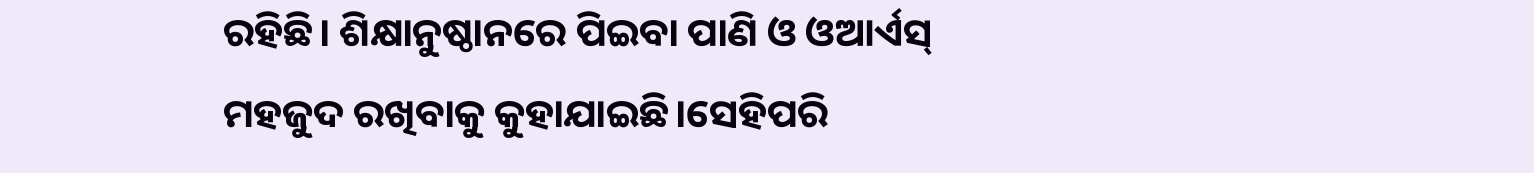ରହିଛି। ଶିକ୍ଷାନୁଷ୍ଠାନରେ ପିଇବା ପାଣି ଓ ଓଆର୍ଏସ୍ ମହଜୁଦ ରଖିବାକୁ କୁହାଯାଇଛି।ସେହିପରି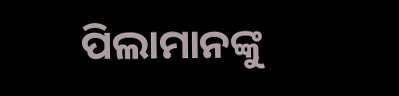ପିଲାମାନଙ୍କୁ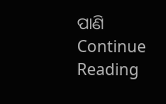ପାଣି Continue Reading